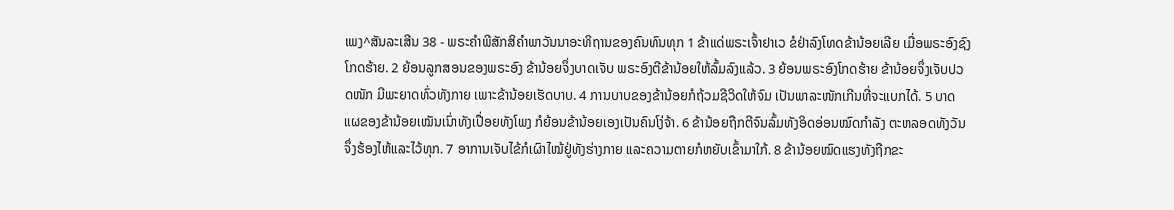ເພງ^ສັນລະເສີນ 38 - ພຣະຄຳພີສັກສິຄຳພາວັນນາອະທິຖານຂອງຄົນທົນທຸກ 1 ຂ້າແດ່ພຣະເຈົ້າຢາເວ ຂໍຢ່າລົງໂທດຂ້ານ້ອຍເລີຍ ເມື່ອພຣະອົງຊົງໂກດຮ້າຍ. 2 ຍ້ອນລູກສອນຂອງພຣະອົງ ຂ້ານ້ອຍຈຶ່ງບາດເຈັບ ພຣະອົງຕີຂ້ານ້ອຍໃຫ້ລົ້ມລົງແລ້ວ. 3 ຍ້ອນພຣະອົງໂກດຮ້າຍ ຂ້ານ້ອຍຈຶ່ງເຈັບປວດໜັກ ມີພະຍາດທົ່ວທັງກາຍ ເພາະຂ້ານ້ອຍເຮັດບາບ. 4 ການບາບຂອງຂ້ານ້ອຍກໍຖ້ວມຊີວິດໃຫ້ຈົມ ເປັນພາລະໜັກເກີນທີ່ຈະແບກໄດ້. 5 ບາດແຜຂອງຂ້ານ້ອຍເໝັນເນົ່າທັງເປື່ອຍທັງໂພງ ກໍຍ້ອນຂ້ານ້ອຍເອງເປັນຄົນໂງ່ຈ້າ. 6 ຂ້ານ້ອຍຖືກຕີຈົນລົ້ມທັງອິດອ່ອນໝົດກຳລັງ ຕະຫລອດທັງວັນຈຶ່ງຮ້ອງໄຫ້ແລະໄວ້ທຸກ. 7 ອາການເຈັບໄຂ້ກໍເຜົາໄໝ້ຢູ່ທັງຮ່າງກາຍ ແລະຄວາມຕາຍກໍຫຍັບເຂົ້າມາໃກ້. 8 ຂ້ານ້ອຍໝົດແຮງທັງຖືກຂະ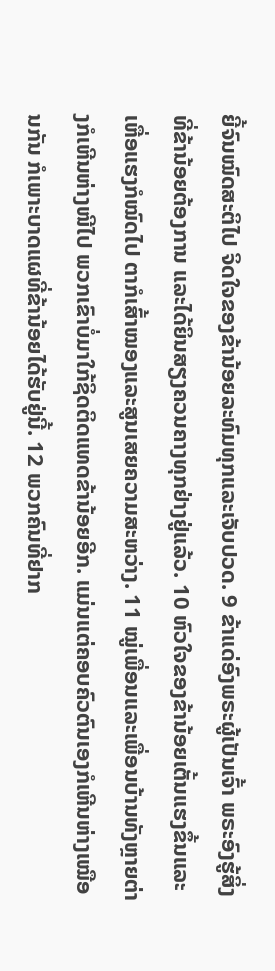ຍີ້ຈົນໝົດສະຕິໄປ ຈິດໃຈຂອງຂ້ານ້ອຍລະທົມທຸກແລະເຈັບປວດ. 9 ຂ້າແດ່ອົງພຣະຜູ້ເປັນເຈົ້າ ພຣະອົງຮູ້ສິ່ງທີ່ຂ້ານ້ອຍຕ້ອງການ ແລະໄດ້ຍິນສຽງຄວນຄາງທຸກຢ່າງຢູ່ແລ້ວ. 10 ຫົວໃຈຂອງຂ້ານ້ອຍເຕັ້ນແຮງຂຶ້ນແລະເຫື່ອແຮງກໍໝົດໄປ ຕາກໍເສົ້າໝອງແລະສູນເສຍຄວາມສະຫວ່າງ. 11 ໝູ່ເພື່ອນແລະເພື່ອນບ້ານທັງຫຼາຍຕ່າງກໍເຫີນຫ່າງໜີໄປ ພວກເຂົາບໍ່ມາໃກ້ຊິດຕິດແທດຂ້ານ້ອຍອີກ. ແມ່ນແຕ່ຄອບຄົວຕົນເອງກໍເຫີນຫ່າງເໝືອນກັນ ກໍເພາະບາດແຜທີ່ຂ້ານ້ອຍໄດ້ຮັບຢູ່ນີ້. 12 ພວກຄົນທີ່ຢາກ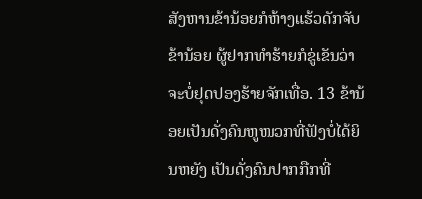ສັງຫານຂ້ານ້ອຍກໍຫ້າງແຮ້ວດັກຈັບຂ້ານ້ອຍ ຜູ້ຢາກທຳຮ້າຍກໍຂູ່ເຂັນວ່າຈະບໍ່ຢຸດປອງຮ້າຍຈັກເທື່ອ. 13 ຂ້ານ້ອຍເປັນດັ່ງຄົນຫູໜວກທີ່ຟັງບໍ່ໄດ້ຍິນຫຍັງ ເປັນດັ່ງຄົນປາກກືກທີ່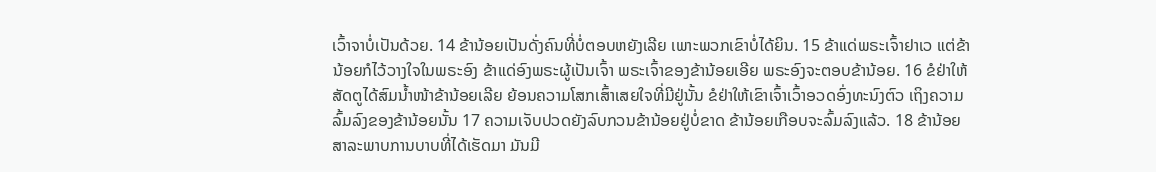ເວົ້າຈາບໍ່ເປັນດ້ວຍ. 14 ຂ້ານ້ອຍເປັນດັ່ງຄົນທີ່ບໍ່ຕອບຫຍັງເລີຍ ເພາະພວກເຂົາບໍ່ໄດ້ຍິນ. 15 ຂ້າແດ່ພຣະເຈົ້າຢາເວ ແຕ່ຂ້ານ້ອຍກໍໄວ້ວາງໃຈໃນພຣະອົງ ຂ້າແດ່ອົງພຣະຜູ້ເປັນເຈົ້າ ພຣະເຈົ້າຂອງຂ້ານ້ອຍເອີຍ ພຣະອົງຈະຕອບຂ້ານ້ອຍ. 16 ຂໍຢ່າໃຫ້ສັດຕູໄດ້ສົມນໍ້າໜ້າຂ້ານ້ອຍເລີຍ ຍ້ອນຄວາມໂສກເສົ້າເສຍໃຈທີ່ມີຢູ່ນັ້ນ ຂໍຢ່າໃຫ້ເຂົາເຈົ້າເວົ້າອວດອົ່ງທະນົງຕົວ ເຖິງຄວາມລົ້ມລົງຂອງຂ້ານ້ອຍນັ້ນ 17 ຄວາມເຈັບປວດຍັງລົບກວນຂ້ານ້ອຍຢູ່ບໍ່ຂາດ ຂ້ານ້ອຍເກືອບຈະລົ້ມລົງແລ້ວ. 18 ຂ້ານ້ອຍສາລະພາບການບາບທີ່ໄດ້ເຮັດມາ ມັນມີ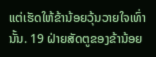ແຕ່ເຮັດໃຫ້ຂ້ານ້ອຍວຸ້ນວາຍໃຈເທົ່ານັ້ນ. 19 ຝ່າຍສັດຕູຂອງຂ້ານ້ອຍ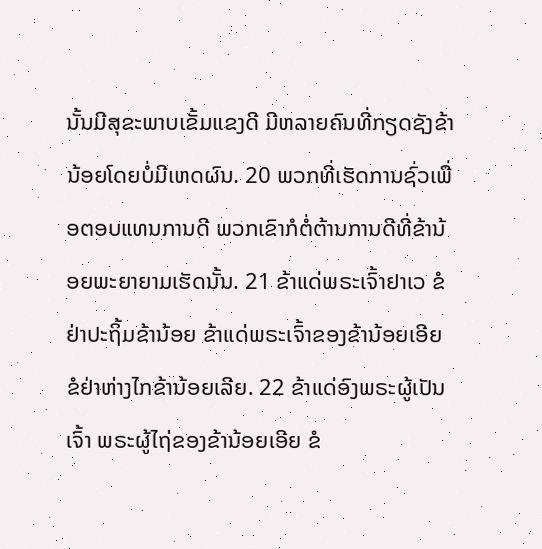ນັ້ນມີສຸຂະພາບເຂັ້ມແຂງດີ ມີຫລາຍຄົນທີ່ກຽດຊັງຂ້ານ້ອຍໂດຍບໍ່ມີເຫດຜົນ. 20 ພວກທີ່ເຮັດການຊົ່ວເພື່ອຕອບແທນການດີ ພວກເຂົາກໍຕໍ່ຕ້ານການດີທີ່ຂ້ານ້ອຍພະຍາຍາມເຮັດນັ້ນ. 21 ຂ້າແດ່ພຣະເຈົ້າຢາເວ ຂໍຢ່າປະຖິ້ມຂ້ານ້ອຍ ຂ້າແດ່ພຣະເຈົ້າຂອງຂ້ານ້ອຍເອີຍ ຂໍຢ່າຫ່າງໄກຂ້ານ້ອຍເລີຍ. 22 ຂ້າແດ່ອົງພຣະຜູ້ເປັນເຈົ້າ ພຣະຜູ້ໄຖ່ຂອງຂ້ານ້ອຍເອີຍ ຂໍ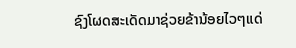ຊົງໂຜດສະເດັດມາຊ່ວຍຂ້ານ້ອຍໄວໆແດ່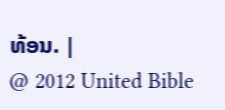ທ້ອນ. |
@ 2012 United Bible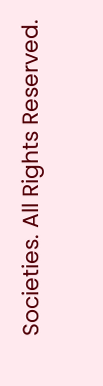Societies. All Rights Reserved.